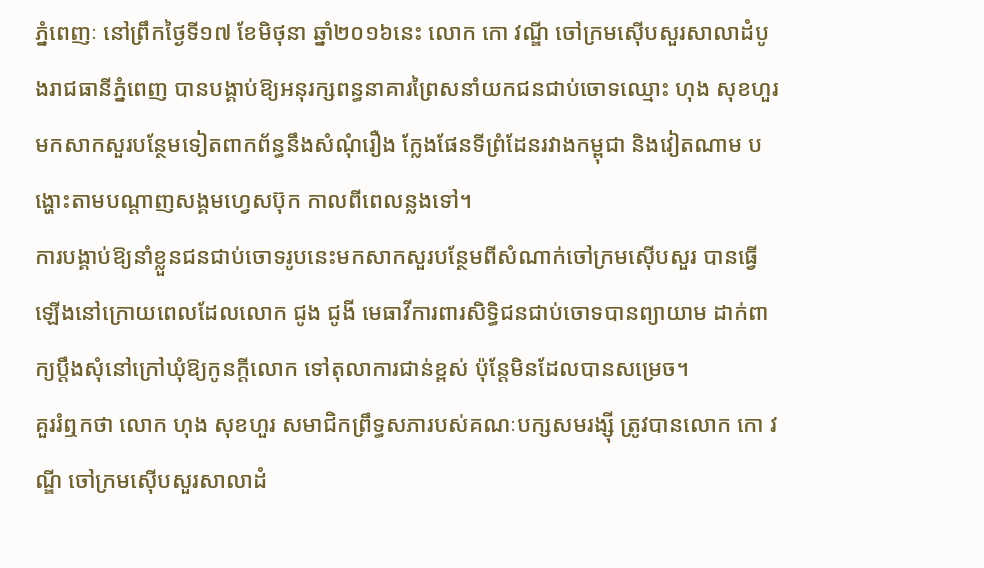ភ្នំពេញៈ នៅព្រឹកថ្ងៃទី១៧ ខែមិថុនា ឆ្នាំ២០១៦នេះ លោក កោ វណ្ឌី ចៅក្រមស៊ើបសួរសាលាដំបូងរាជធានីភ្នំពេញ បានបង្គាប់ឱ្យអនុរក្សពន្ធនាគារព្រៃសនាំយកជនជាប់ចោទឈ្មោះ ហុង សុខហួរ មកសាកសួរបន្ថែមទៀតពាកព័ន្ធនឹងសំណុំរឿង ក្លែងផែនទីព្រំដែនរវាងកម្ពុជា និងវៀតណាម បង្ហោះតាមបណ្តាញសង្គមហ្វេសប៊ុក កាលពីពេលន្លងទៅ។
ការបង្គាប់ឱ្យនាំខ្លួនជនជាប់ចោទរូបនេះមកសាកសួរបន្ថែមពីសំណាក់ចៅក្រមស៊ើបសួរ បានធ្វើឡើងនៅក្រោយពេលដែលលោក ជូង ជូងី មេធាវីការពារសិទ្ធិជនជាប់ចោទបានព្យាយាម ដាក់ពាក្យប្តឹងសុំនៅក្រៅឃុំឱ្យកូនក្តីលោក ទៅតុលាការជាន់ខ្ពស់ ប៉ុន្តែមិនដែលបានសម្រេច។
គួររំឮកថា លោក ហុង សុខហួរ សមាជិកព្រឹទ្ធសភារបស់គណៈបក្សសមរង្ស៊ី ត្រូវបានលោក កោ វណ្ឌី ចៅក្រមស៊ើបសួរសាលាដំ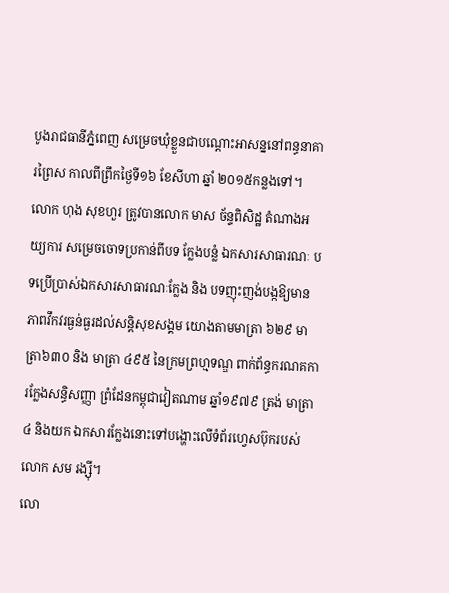បូងរាជធានីភ្នំពេញ សម្រេចឃុំខ្លួនជាបណ្តោះអាសន្ននៅពន្ធនាគារព្រៃស កាលពីព្រឹកថ្ងៃទី១៦ ខែសីហា ឆ្នាំ ២០១៥កន្លងទៅ។
លោក ហុង សុខហួរ ត្រូវបានលោក មាស ច័ន្ទពិសិដ្ឋ តំណាងអយ្យការ សម្រេចចោទប្រកាន់ពីបទ ក្លែងបន្លំ ឯកសារសាធារណៈ បទប្រើប្រាស់ឯកសារសាធារណៈក្លែង និង បទញុះញង់បង្កឱ្យមានភាពវឹកវរធ្ងន់ធ្ងរដល់សន្តិសុខសង្គម យោងតាមមាត្រា ៦២៩ មាត្រា៦៣០ និង មាត្រា ៤៩៥ នៃក្រមព្រហ្មទណ្ឌ ពាក់ព័ន្ធករណគការក្លែងសន្ធិសញ្ញា ព្រំដែនកម្ពុជាវៀតណាម ឆ្នាំ១៩៧៩ ត្រង់ មាត្រា៤ និងយក ឯកសារក្លែងនោះទៅបង្ហោះលើទំព័រហ្វេសប៊ុករបស់ លោក សម រង្ស៊ី។
លោ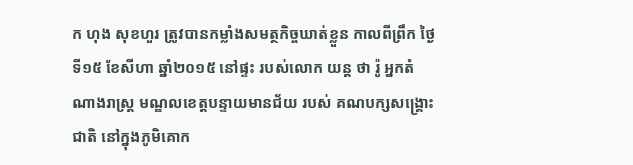ក ហុង សុខហួរ ត្រូវបានកម្លាំងសមត្ថកិច្ចឃាត់ខ្លួន កាលពីព្រឹក ថ្ងៃទី១៥ ខែសីហា ឆ្នាំ២០១៥ នៅផ្ទះ របស់លោក យន្ត ថា រ៉ូ អ្នកតំណាងរាស្ត្រ មណ្ឌលខេត្តបន្ទាយមានជ័យ របស់ គណបក្សសង្គ្រោះជាតិ នៅក្នុងភូមិគោក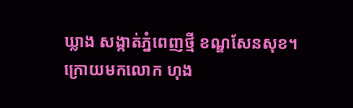ឃ្លាង សង្កាត់ភ្នំពេញថ្មី ខណ្ឌសែនសុខ។ ក្រោយមកលោក ហុង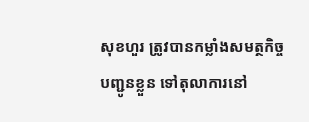សុខហួរ ត្រូវបានកម្លាំងសមត្ថកិច្ច បញ្ជូនខ្លួន ទៅតុលាការនៅ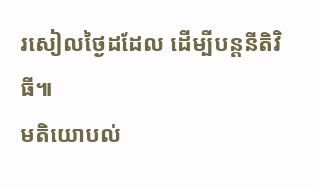រសៀលថ្ងៃដដែល ដើម្បីបន្តនីតិវិធី៕
មតិយោបល់